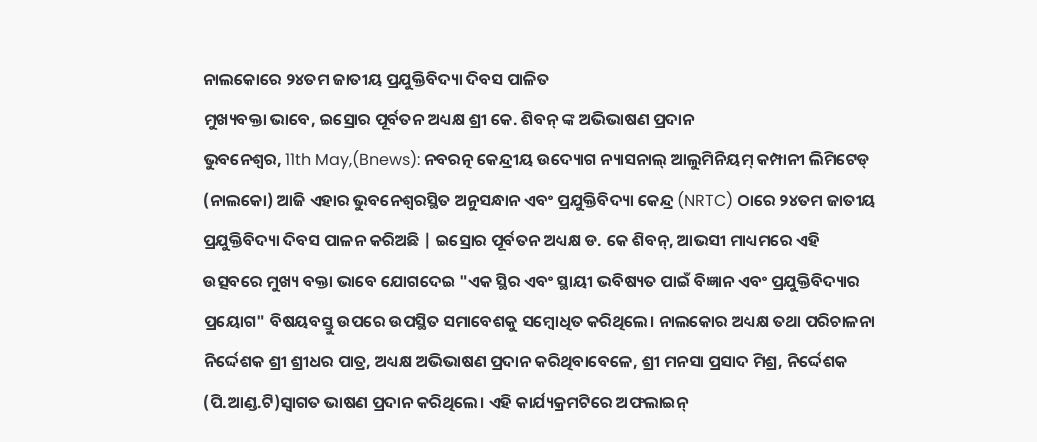ନାଲକୋରେ ୨୪ତମ ଜାତୀୟ ପ୍ରଯୁକ୍ତିବିଦ୍ୟା ଦିବସ ପାଳିତ
ମୁଖ୍ୟବକ୍ତା ଭାବେ, ଇସ୍ରୋର ପୂର୍ବତନ ଅଧ୍ୟକ୍ଷ ଶ୍ରୀ କେ. ଶିବନ୍ ଙ୍କ ଅଭିଭାଷଣ ପ୍ରଦାନ
ଭୁବନେଶ୍ୱର, 11th May,(Bnews): ନବରତ୍ନ କେନ୍ଦ୍ରୀୟ ଉଦ୍ୟୋଗ ନ୍ୟାସନାଲ୍ ଆଲୁମିନିୟମ୍ କମ୍ପାନୀ ଲିମିଟେଡ୍
(ନାଲକୋ) ଆଜି ଏହାର ଭୁବନେଶ୍ୱରସ୍ଥିତ ଅନୁସନ୍ଧାନ ଏବଂ ପ୍ରଯୁକ୍ତିବିଦ୍ୟା କେନ୍ଦ୍ର (NRTC) ଠାରେ ୨୪ତମ ଜାତୀୟ
ପ୍ରଯୁକ୍ତିବିଦ୍ୟା ଦିବସ ପାଳନ କରିଅଛି | ଇସ୍ରୋର ପୂର୍ବତନ ଅଧ୍ୟକ୍ଷ ଡ. କେ ଶିବନ୍, ଆଭସୀ ମାଧ୍ୟମରେ ଏହି
ଉତ୍ସବରେ ମୁଖ୍ୟ ବକ୍ତା ଭାବେ ଯୋଗଦେଇ "ଏକ ସ୍ଥିର ଏବଂ ସ୍ଥାୟୀ ଭବିଷ୍ୟତ ପାଇଁ ବିଜ୍ଞାନ ଏବଂ ପ୍ରଯୁକ୍ତିବିଦ୍ୟାର
ପ୍ରୟୋଗ" ବିଷୟବସ୍ତୁ ଉପରେ ଉପସ୍ଥିତ ସମାବେଶକୁ ସମ୍ବୋଧିତ କରିଥିଲେ। ନାଲକୋର ଅଧ୍ୟକ୍ଷ ତଥା ପରିଚାଳନା
ନିର୍ଦ୍ଦେଶକ ଶ୍ରୀ ଶ୍ରୀଧର ପାତ୍ର, ଅଧ୍ୟକ୍ଷ ଅଭିଭାଷଣ ପ୍ରଦାନ କରିଥିବାବେଳେ, ଶ୍ରୀ ମନସା ପ୍ରସାଦ ମିଶ୍ର, ନିର୍ଦ୍ଦେଶକ
(ପି.ଆଣ୍ଡ.ଟି)ସ୍ୱାଗତ ଭାଷଣ ପ୍ରଦାନ କରିଥିଲେ। ଏହି କାର୍ଯ୍ୟକ୍ରମଟିରେ ଅଫଲାଇନ୍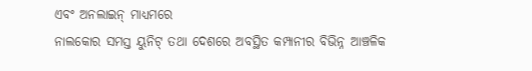ଏବଂ ଅନଲାଇନ୍ ମାଧ୍ୟମରେ
ନାଲକୋର ସମସ୍ତ ୟୁନିଟ୍ ତଥା ଦେଶରେ ଅବସ୍ଥିତ କମ୍ପାନୀର ବିଭିନ୍ନ ଆଞ୍ଚଳିକ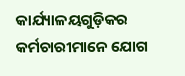କାର୍ଯ୍ୟାଳୟଗୁଡ଼ିକର
କର୍ମଚାରୀମାନେ ଯୋଗ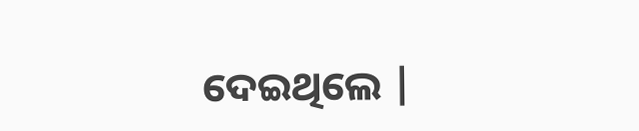ଦେଇଥିଲେ |